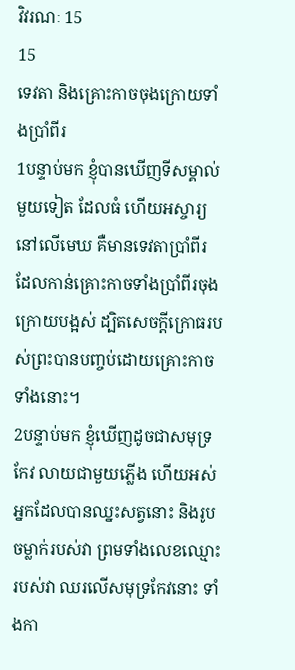វិវរណៈ 15
15
ទេវតា និងគ្រោះកាចចុងក្រោយទាំងប្រាំពីរ
1បន្ទាប់មក ខ្ញុំបានឃើញទីសម្គាល់មួយទៀត ដែលធំ ហើយអស្ចារ្យនៅលើមេឃ គឺមានទេវតាប្រាំពីរ ដែលកាន់គ្រោះកាចទាំងប្រាំពីរចុងក្រោយបង្អស់ ដ្បិតសេចក្ដីក្រោធរបស់ព្រះបានបញ្ចប់ដោយគ្រោះកាចទាំងនោះ។
2បន្ទាប់មក ខ្ញុំឃើញដូចជាសមុទ្រកែវ លាយជាមួយភ្លើង ហើយអស់អ្នកដែលបានឈ្នះសត្វនោះ និងរូបចម្លាក់របស់វា ព្រមទាំងលេខឈ្មោះរបស់វា ឈរលើសមុទ្រកែវនោះ ទាំងកា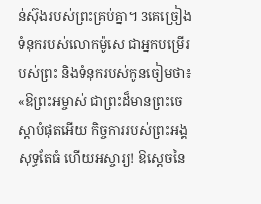ន់ស៊ុងរបស់ព្រះគ្រប់គ្នា។ 3គេច្រៀងទំនុករបស់លោកម៉ូសេ ជាអ្នកបម្រើរបស់ព្រះ និងទំនុករបស់កូនចៀមថា៖ «ឱព្រះអម្ចាស់ ជាព្រះដ៏មានព្រះចេស្តាបំផុតអើយ កិច្ចការរបស់ព្រះអង្គសុទ្ធតែធំ ហើយអស្ចារ្យ! ឱស្តេចនៃ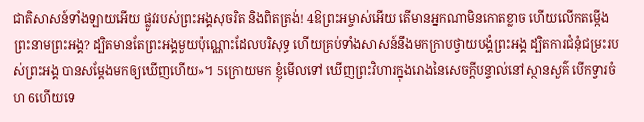ជាតិសាសន៍ទាំងឡាយអើយ ផ្លូវរបស់ព្រះអង្គសុចរិត និងពិតត្រង់! 4ឱព្រះអម្ចាស់អើយ តើមានអ្នកណាមិនកោតខ្លាច ហើយលើកតម្កើងព្រះនាមព្រះអង្គ? ដ្បិតមានតែព្រះអង្គមួយប៉ុណ្ណោះដែលបរិសុទ្ធ ហើយគ្រប់ទាំងសាសន៍នឹងមកក្រាបថ្វាយបង្គំព្រះអង្គ ដ្បិតការជំនុំជម្រះរបស់ព្រះអង្គ បានសម្តែងមកឲ្យឃើញហើយ»។ 5ក្រោយមក ខ្ញុំមើលទៅ ឃើញព្រះវិហារក្នុងរោងនៃសេចក្ដីបន្ទាល់នៅស្ថានសួគ៌ បើកទ្វារចំហ 6ហើយទេ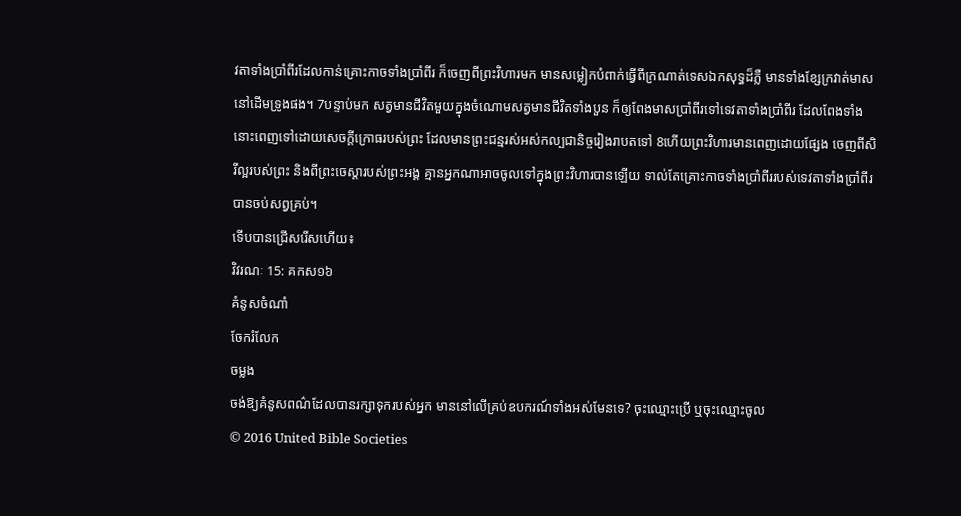វតាទាំងប្រាំពីរដែលកាន់គ្រោះកាចទាំងប្រាំពីរ ក៏ចេញពីព្រះវិហារមក មានសម្លៀកបំពាក់ធ្វើពីក្រណាត់ទេសឯកសុទ្ធដ៏ភ្លឺ មានទាំងខ្សែក្រវាត់មាសនៅដើមទ្រូងផង។ 7បន្ទាប់មក សត្វមានជីវិតមួយក្នុងចំណោមសត្វមានជីវិតទាំងបួន ក៏ឲ្យពែងមាសប្រាំពីរទៅទេវតាទាំងប្រាំពីរ ដែលពែងទាំងនោះពេញទៅដោយសេចក្ដីក្រោធរបស់ព្រះ ដែលមានព្រះជន្មរស់អស់កល្បជានិច្ចរៀងរាបតទៅ 8ហើយព្រះវិហារមានពេញដោយផ្សែង ចេញពីសិរីល្អរបស់ព្រះ និងពីព្រះចេស្តារបស់ព្រះអង្គ គ្មានអ្នកណាអាចចូលទៅក្នុងព្រះវិហារបានឡើយ ទាល់តែគ្រោះកាចទាំងប្រាំពីររបស់ទេវតាទាំងប្រាំពីរបានចប់សព្វគ្រប់។
ទើបបានជ្រើសរើសហើយ៖
វិវរណៈ 15: គកស១៦
គំនូសចំណាំ
ចែករំលែក
ចម្លង
ចង់ឱ្យគំនូសពណ៌ដែលបានរក្សាទុករបស់អ្នក មាននៅលើគ្រប់ឧបករណ៍ទាំងអស់មែនទេ? ចុះឈ្មោះប្រើ ឬចុះឈ្មោះចូល
© 2016 United Bible Societies